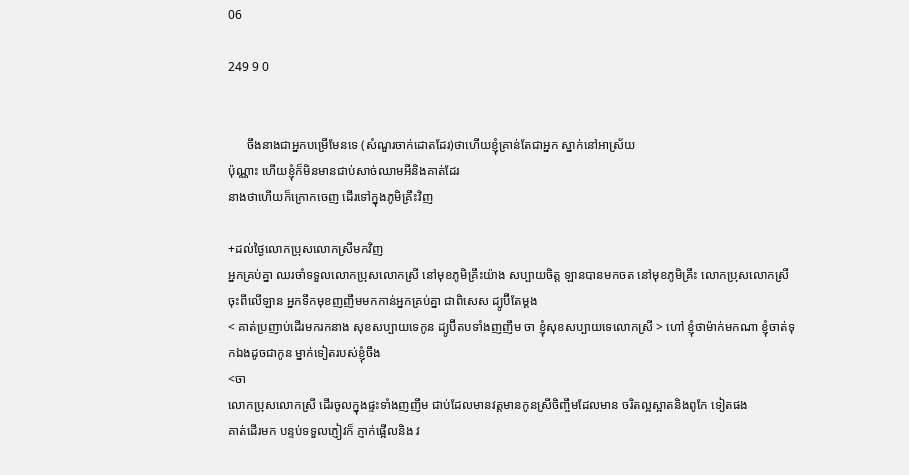06

249 9 0


      ចឹងនាងជាអ្នកបម្រើមែនទេ (សំណួរចាក់ដោតដែរ)ថាហើយខ្ញុំគ្រាន់តែជាអ្នក ស្នាក់នៅអាស្រ័យ
ប៉ុណ្ណាះ ហើយខ្ញុំក៏មិនមានជាប់សាច់ឈាមអីនិងគាត់ដែរ
នាងថាហើយក៏ក្រោកចេញ ដើរទៅក្នុងភូមិគ្រឹះវិញ

+ដល់ថ្ងៃលោកប្រុសលោកស្រីមកវិញ
អ្នកគ្រប់គ្នា ឈរចាំទទួលលោកប្រុសលោកស្រី នៅមុខភូមិគ្រឹះយ៉ាង សប្បាយចិត្ត ឡានបានមកចត នៅមុខភូមិគ្រឹះ លោកប្រុសលោកស្រី ចុះពីលើឡាន អ្នកទឹកមុខញញឹមមកកាន់អ្នកគ្រប់គ្នា ជាពិសេស ដ្យូប៊ីតែម្តង
< គាត់ប្រញាប់ដើរមករកនាង សុខសប្បាយទេកូន ដ្យូប៊ីតបទាំងញញឹម ចា ខ្ញុំសុខសប្បាយទេលោកស្រី > ហៅ ខ្ញុំថាម៉ាក់មកណា ខ្ញុំចាត់ទុកឯងដូចជាកូន ម្នាក់ទៀតរបស់ខ្ញុំចឹង
<ចា
លោកប្រុសលោកស្រី ដើរចូលក្នុងផ្ទះទាំងញញឹម ជាប់ដែលមានវត្តមានកូនស្រីចិញ្ចឹមដែលមាន ចរិតល្អស្អាតនិងពូកែ ទៀតផង
គាត់ដើរមក បន្ទប់ទទួលភ្ញៀវក៏ ភ្ញាក់ផ្អើលនិង វ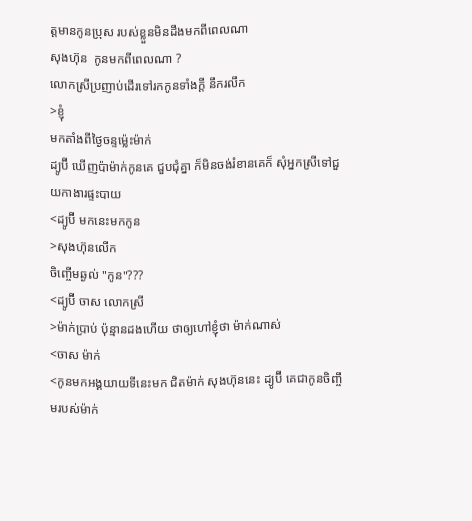ត្តមានកូនប្រុស របស់ខ្លួនមិនដឹងមកពីពេលណា
សុងហ៊ុន  កូនមកពីពេលណា ?
លោកស្រីប្រញាប់ដើរទៅរកកូនទាំងក្តី នឹករលឹក
>ខ្ញុំ
មកតាំងពីថ្ងៃចន្ទម្ល៉េះម៉ាក់
ដ្យូប៊ី ឃើញប៉ាម៉ាក់កូនគេ ជួបជុំគ្នា ក៏មិនចង់រំខានគេក៏ សុំអ្នកស្រីទៅជួយកាងារផ្ទះបាយ
<ដ្យូប៊ី មកនេះមកកូន
>សុងហ៊ុនលើក
ចិញ្ចើមឆ្ងល់ "កូន"???
<ដ្យូប៊ី ចាស លោកស្រី
>ម៉ាក់ប្រាប់ ប៉ុន្មានដងហើយ ថាឲ្យហៅខ្ញុំថា ម៉ាក់ណាស់
<ចាស ម៉ាក់
<កូនមកអង្គយាយទីនេះមក ជិតម៉ាក់ សុងហ៊ុននេះ ដ្យូប៊ី គេជាកូនចិញ្ចឹមរបស់ម៉ាក់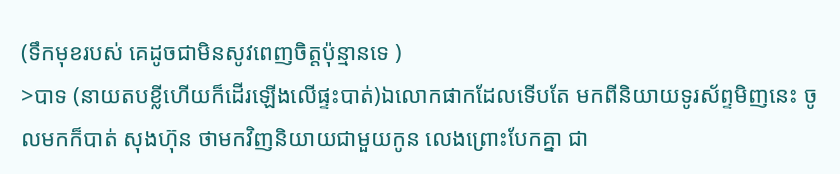(ទឹកមុខរបស់ គេដូចជាមិនសូវពេញចិត្តប៉ុន្មានទេ )
>បាទ (នាយតបខ្លីហើយក៏ដើរឡើងលើផ្ទះបាត់)ឯលោកផាកដែលទើបតែ មកពីនិយាយទូរស័ព្ទមិញនេះ ចូលមកក៏បាត់ សុងហ៊ុន ថាមកវិញនិយាយជាមួយកូន លេងព្រោះបែកគ្នា ជា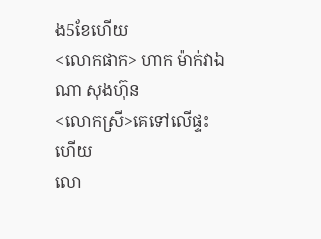ង5ខែហើយ
<លោកផាក> ហាក ម៉ាក់វាឯណា សុងហ៊ុន
<លោកស្រី>គេទៅលើផ្ទះហើយ
លោ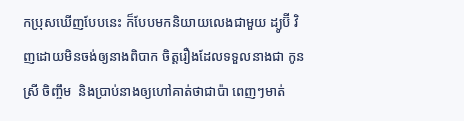កប្រុសឃើញបែបនេះ ក៏បែបមកនិយាយលេងជាមួយ ដ្យូប៊ី វិញដោយមិនចង់ឲ្យនាងពិបាក ចិត្តរឿងដែលទទួលនាងជា កូនស្រី ចិញ្ចឹម  និងប្រាប់នាងឲ្យហៅគាត់ថាជាប៉ា ពេញៗមាត់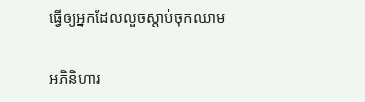ធ្វើឲ្យអ្នកដែលលួចស្តាប់ចុកឈាម

អភិនិហារ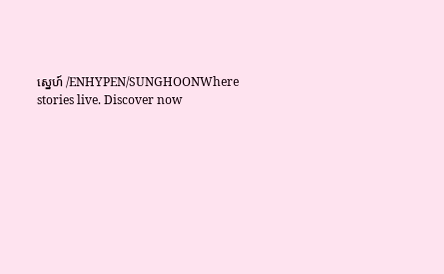សេ្នហ៍ /ENHYPEN/SUNGHOONWhere stories live. Discover now